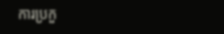ការប្រកួ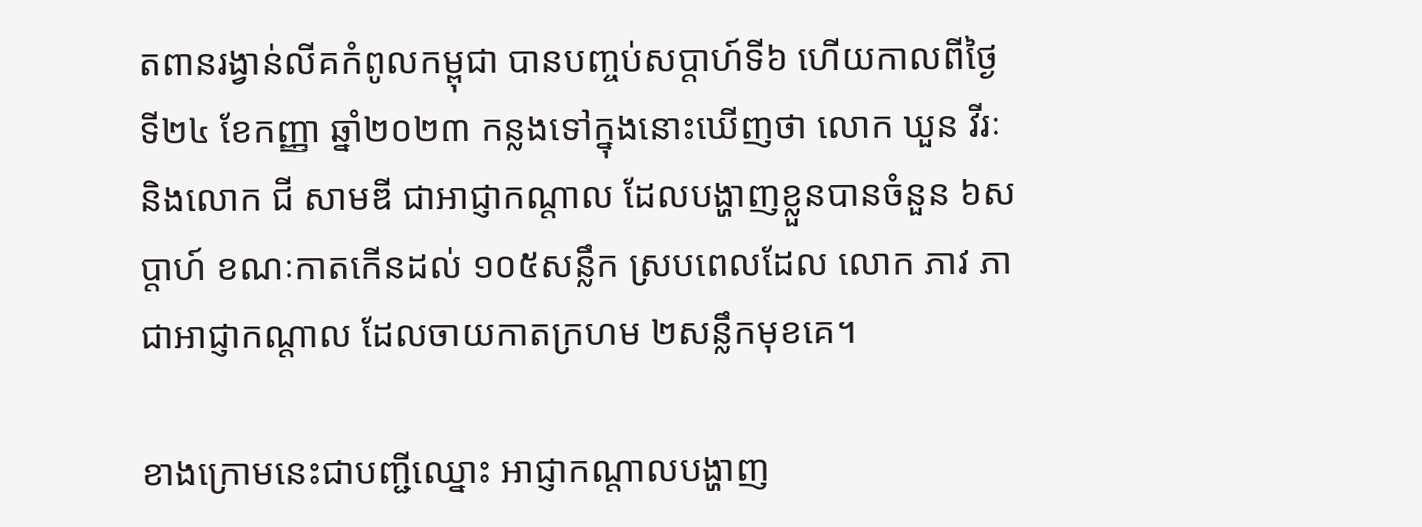តពានរង្វាន់លីគកំពូលកម្ពុជា បានបញ្ចប់សប្តាហ៍ទី៦ ហើយកាលពីថ្ងៃទី២៤ ខែកញ្ញា ឆ្នាំ២០២៣ កន្លងទៅក្នុងនោះឃើញថា លោក ឃួន វីរៈ និងលោក ជី សាមឌី ជាអាជ្ញាកណ្តាល ដែលបង្ហាញខ្លួនបានចំនួន ៦សប្តាហ៍ ខណៈកាតកើនដល់ ១០៥សន្លឹក ស្របពេលដែល លោក ភាវ ភា ជាអាជ្ញាកណ្តាល ដែលចាយកាតក្រហម ២សន្លឹកមុខគេ។

ខាងក្រោមនេះជាបញ្ជីឈ្នោះ អាជ្ញាកណ្តាលបង្ហាញ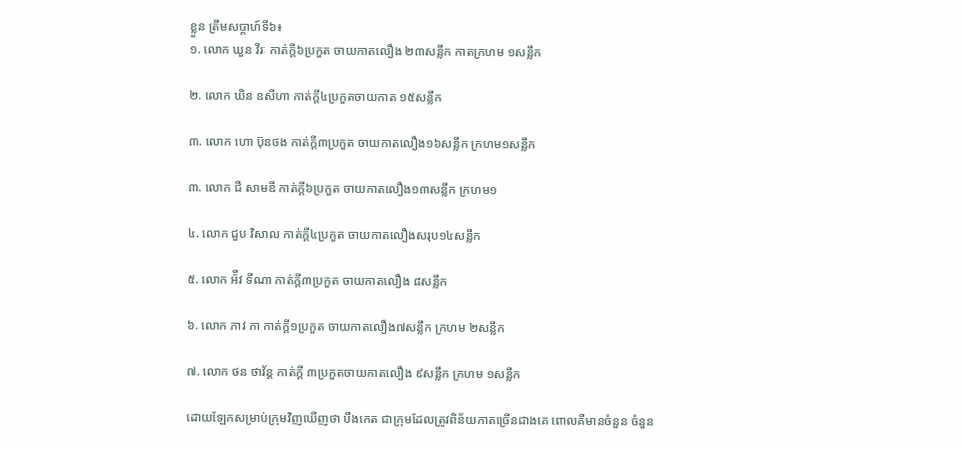ខ្លួន ត្រឹមសប្តាហ៍ទី៦៖
១. លោក ឃួន វីរៈ កាត់ក្តី៦ប្រកួត ចាយកាតលឿង ២៣សន្លឹក កាតក្រហម ១សន្លឹក

២. លោក ឃិន ឧសីហា កាត់ក្តី៤ប្រកួតចាយកាត ១៥សន្លឹក

៣. លោក ហោ ប៊ុនថង កាត់ក្តី៣ប្រកួត ចាយកាតលឿង១៦សន្លឹក ក្រហម១សន្លឹក

៣. លោក ជី សាមឌី កាត់ក្តី៦ប្រកួត ចាយកាតលឿង១៣សន្លឹក ក្រហម១

៤. លោក ជួប វិសាល កាត់ក្តី៤ប្រកួត ចាយកាតលឿងសរុប១៤សន្លឹក

៥. លោក អ៉ីវ ទីណា កាត់ក្តី៣ប្រកួត ចាយកាតលឿង ៨សន្លឹក

៦. លោក ភាវ ភា កាត់ក្តី១ប្រកួត ចាយកាតលឿង៧សន្លឹក ក្រហម ២សន្លឹក

៧. លោក ថន ថាវ័ន្ត កាត់ក្តី ៣ប្រកួតចាយកាតលឿង ៩សន្លឹក ក្រហម ១សន្លឹក

ដោយឡែកសម្រាប់ក្រុមវិញឃើញថា បឹងកេត ជាក្រុមដែលត្រូវពិន័យកាតច្រើនជាងគេ ពោលគឺមានចំនួន ចំនួន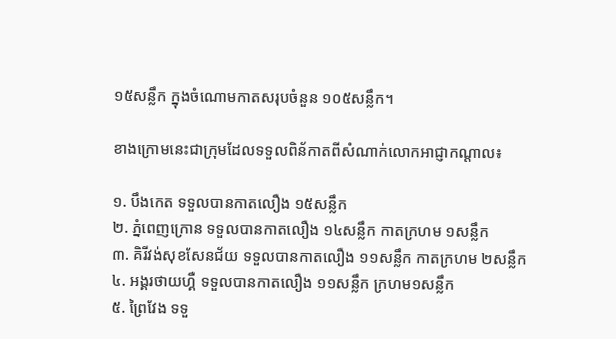១៥សន្លឹក ក្នុងចំណោមកាតសរុបចំនួន ១០៥សន្លឹក។

ខាងក្រោមនេះជាក្រុមដែលទទួលពិន័កាតពីសំណាក់លោកអាជ្ញាកណ្តាល៖

១. បឹងកេត ទទួលបានកាតលឿង ១៥សន្លឹក
២. ភ្នំពេញក្រោន ទទួលបានកាតលឿង ១៤សន្លឹក កាតក្រហម ១សន្លឹក
៣. គិរីវង់សុខសែនជ័យ ទទួលបានកាតលឿង ១១សន្លឹក កាតក្រហម ២សន្លឹក
៤. អង្គរថាយហ្គឺ ទទួលបានកាតលឿង ១១សន្លឹក ក្រហម១សន្លឹក
៥. ព្រៃវែង ទទួ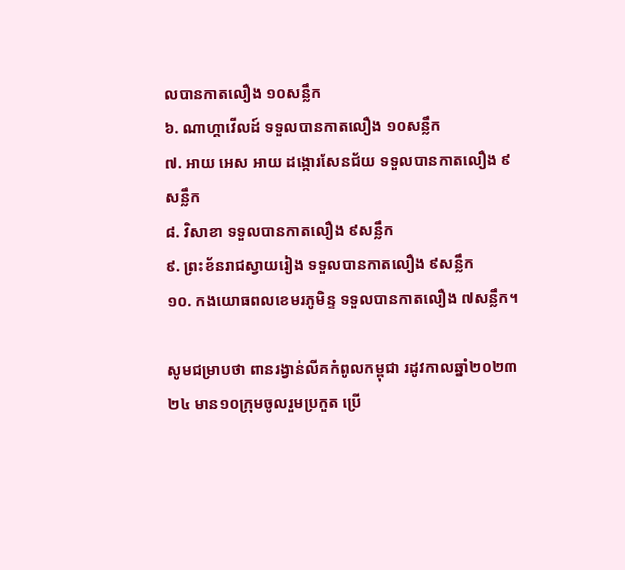លបានកាតលឿង ១០សន្លឹក
៦. ណាហ្គាវើលដ៍ ទទួលបានកាតលឿង ១០សន្លឹក
៧. អាយ អេស អាយ ដង្កោរសែនជ័យ ទទួលបានកាតលឿង ៩សន្លឹក
៨. វិសាខា ទទួលបានកាតលឿង ៩សន្លឹក
៩. ព្រះខ័នរាជស្វាយរៀង ទទួលបានកាតលឿង ៩សន្លឹក
១០. កងយោធពលខេមរភូមិន្ទ ទទួលបានកាតលឿង ៧សន្លឹក។

សូមជម្រាបថា ពានរង្វាន់លីគកំពូលកម្ពុជា រដូវកាលឆ្នាំ២០២៣ ២៤ មាន១០ក្រុមចូលរួមប្រកួត ប្រើ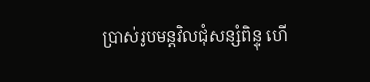ប្រាស់រូបមន្តវិលជុំសន្សំពិន្ទុ ហើ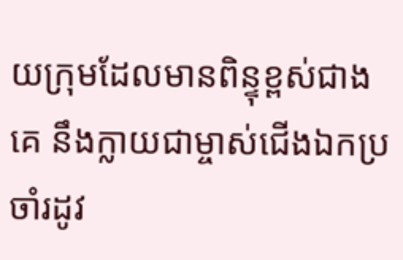យក្រុមដែលមានពិន្ទុខ្ពស់ជាងគេ នឹងក្លាយជាម្ចាស់ជើងឯកប្រចាំរដូវ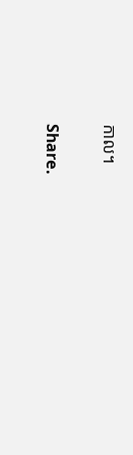កាល។

Share.